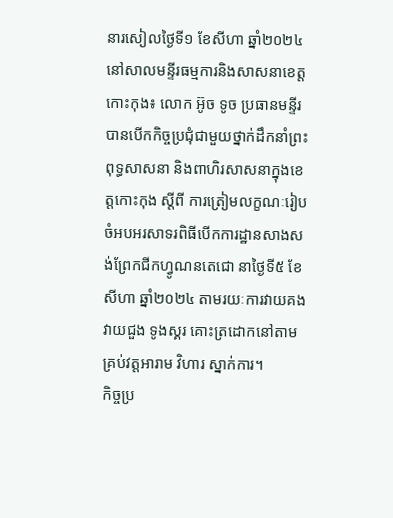នារសៀលថ្ងៃទី១ ខែសីហា ឆ្នាំ២០២៤ នៅសាលមន្ទីរធម្មការនិងសាសនាខេត្តកោះកុង៖ លោក អ៊ូច ទូច ប្រធានមន្ទីរ បានបេីកកិច្ចប្រជុំជាមួយថ្នាក់ដឹកនាំព្រះពុទ្ធសាសនា និងពាហិរសាសនាក្នុងខេត្តកោះកុង ស្តីពី ការត្រៀមលក្ខណៈរៀបចំអបអរសាទរពិធីបេីកការដ្ឋានសាងសង់ព្រែកជីកហ្វូណនតេជោ នាថ្ងៃទី៥ ខែសីហា ឆ្នាំ២០២៤ តាមរយៈការវាយគង វាយជួង ទូងស្គរ គោះត្រដោកនៅតាមគ្រប់វត្តអារាម វិហារ ស្នាក់ការ។
កិច្ចប្រ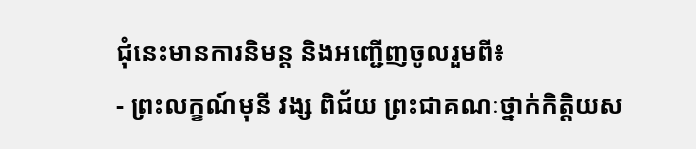ជុំនេះមានការនិមន្ត និងអញ្ជេីញចូលរួមពី៖
- ព្រះលក្ខណ៍មុនី វង្ស ពិជ័យ ព្រះជាគណៈថ្នាក់កិត្តិយស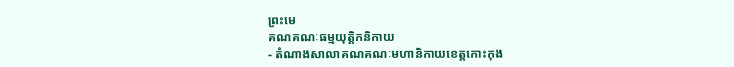ព្រះមេ
គណគណៈធម្មយុត្តិកនិកាយ
- តំណាងសាលាគណគណៈមហានិកាយខេត្តកោះកុង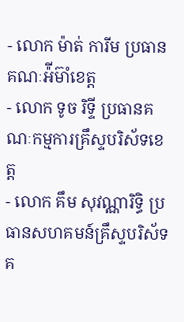- លោក ម៉ាត់ ការីម ប្រធានគណៈអ៉ីម៊ាំខេត្ត
- លោក ទូច រិទ្ទី ប្រធានគណៈកម្មការគ្រឹស្ទបរិស័ទខេត្ត
- លោក គឹម សុវណ្ណារិទ្ធិ ប្រធានសហគមន៍គ្រឹស្ទបរិស័ទគ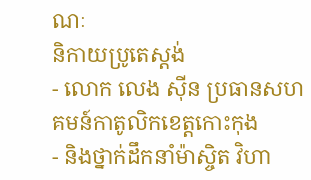ណៈ
និកាយប្រូតេស្តង់
- លោក លេង ស៊ីន ប្រធានសហគមន៍កាតូលិកខេត្តកោះកុង
- និងថ្នាក់ដឹកនាំម៉ាស្ចិត វិហា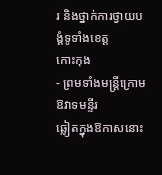រ និងថ្នាក់ការថ្វាយបង្គំទូទាំងខេត្ត
កោះកុង
- ព្រមទាំងមន្ត្រីក្រោមឱវាទមន្ទីរ
ឆ្លៀតក្នុងឱកាសនោះ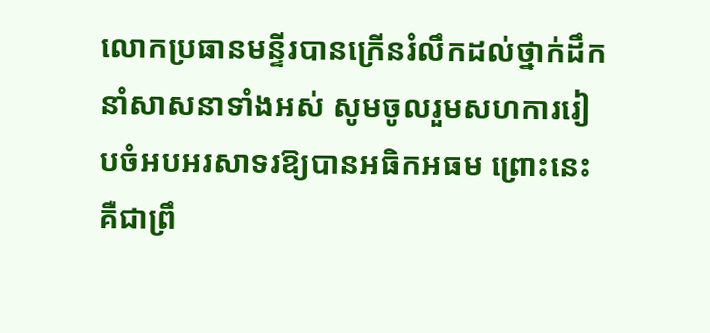លោកប្រធានមន្ទីរបានក្រេីនរំលឹកដល់ថ្នាក់ដឹកនាំសាសនាទាំងអស់ សូមចូលរួមសហការរៀបចំអបអរសាទរឱ្យបានអធិកអធម ព្រោះនេះគឺជាព្រឹ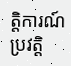ត្តិការណ៍ប្រវត្តិ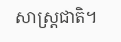សាស្ត្រជាតិ។